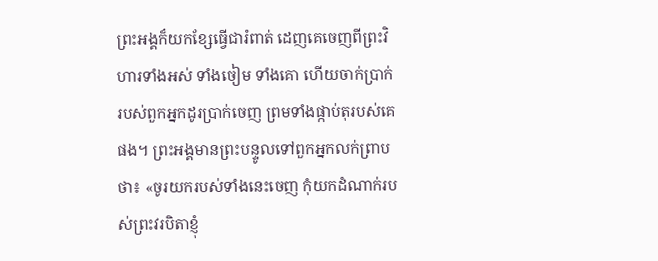ព្រះអង្គក៏យកខ្សែធ្វើជារំពាត់ ដេញគេចេញពីព្រះវិហារទាំងអស់ ទាំងចៀម ទាំងគោ ហើយចាក់ប្រាក់របស់ពួកអ្នកដូរប្រាក់ចេញ ព្រមទាំងផ្កាប់តុរបស់គេផង។ ព្រះអង្គមានព្រះបន្ទូលទៅពួកអ្នកលក់ព្រាបថា៖ «ចូរយករបស់ទាំងនេះចេញ កុំយកដំណាក់របស់ព្រះវរបិតាខ្ញុំ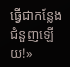ធ្វើជាកន្លែងជំនួញឡើយ!»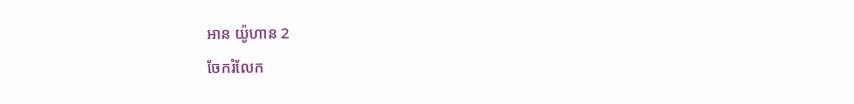អាន យ៉ូហាន 2
ចែករំលែក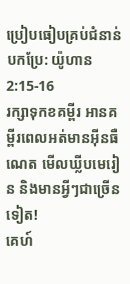ប្រៀបធៀបគ្រប់ជំនាន់បកប្រែ: យ៉ូហាន 2:15-16
រក្សាទុកខគម្ពីរ អានគម្ពីរពេលអត់មានអ៊ីនធឺណេត មើលឃ្លីបមេរៀន និងមានអ្វីៗជាច្រើនទៀត!
គេហ៍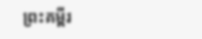ព្រះគម្ពីរ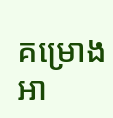គម្រោងអា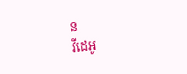ន
វីដេអូ